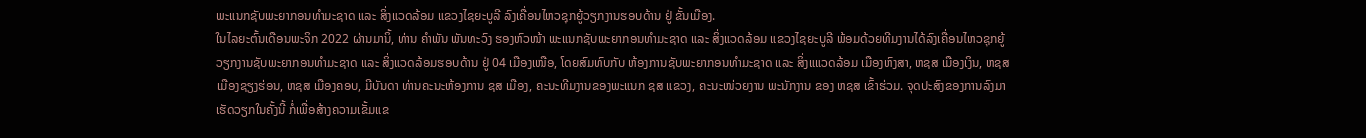ພະແນກຊັບພະຍາກອນທໍາມະຊາດ ແລະ ສິ່ງແວດລ້ອມ ແຂວງໄຊຍະບູລີ ລົງເຄື່ອນໄຫວຊຸກຍູ້ວຽກງານຮອບດ້ານ ຢູ່ ຂັ້ນເມືອງ.
ໃນໄລຍະຕົ້ນເດືອນພະຈິກ 2022 ຜ່ານມານິ້, ທ່ານ ຄໍາພັນ ພັນທະວົງ ຮອງຫົວໜ້າ ພະແນກຊັບພະຍາກອນທໍາມະຊາດ ແລະ ສິ່ງແວດລ້ອມ ແຂວງໄຊຍະບູລີ ພ້ອມດ້ວຍທີມງານໄດ້ລົງເຄື່ອນໄຫວຊຸກຍູ້ວຽກງານຊັບພະຍາກອນທໍາມະຊາດ ແລະ ສິ່ງແວດລ້ອມຮອບດ້ານ ຢູ່ 04 ເມືອງເໜືອ, ໂດຍສົມທົບກັບ ຫ້ອງການຊັບພະຍາກອນທໍາມະຊາດ ແລະ ສິ່ງແແວດລ້ອມ ເມືອງຫົງສາ, ຫຊສ ເມືອງເງິນ, ຫຊສ ເມືອງຊຽງຮ່ອນ, ຫຊສ ເມືອງຄອບ, ມີບັນດາ ທ່ານຄະນະຫ້ອງການ ຊສ ເມືອງ, ຄະນະທີມງານຂອງພະແນກ ຊສ ແຂວງ, ຄະນະໜ່ວຍງານ ພະນັກງານ ຂອງ ຫຊສ ເຂົ້າຮ່ວມ. ຈຸດປະສົງຂອງການລົງມາເຮັດວຽກໃນຄັ້ງນີ້ ກໍ່ເພື່ອສ້າງຄວາມເຂັ້ມແຂ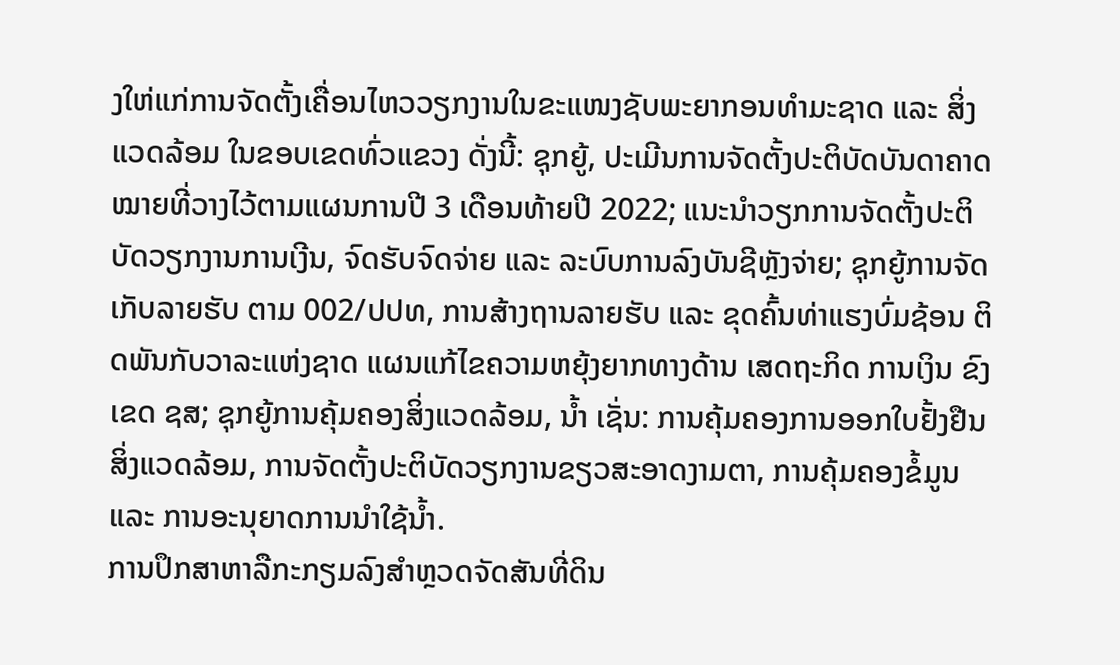ງໃຫ່ແກ່ການຈັດຕັ້ງເຄື່ອນໄຫວວຽກງານໃນຂະແໜງຊັບພະຍາກອນທໍາມະຊາດ ແລະ ສິ່ງແວດລ້ອມ ໃນຂອບເຂດທົ່ວແຂວງ ດັ່ງນີ້: ຊຸກຍູ້, ປະເມີນການຈັດຕັ້ງປະຕິບັດບັນດາຄາດໝາຍທີ່ວາງໄວ້ຕາມແຜນການປີ 3 ເດືອນທ້າຍປີ 2022; ແນະນຳວຽກການຈັດຕັ້ງປະຕິບັດວຽກງານການເງີນ, ຈົດຮັບຈົດຈ່າຍ ແລະ ລະບົບການລົງບັນຊີຫຼັງຈ່າຍ; ຊຸກຍູ້ການຈັດເກັບລາຍຮັບ ຕາມ 002/ປປທ, ການສ້າງຖານລາຍຮັບ ແລະ ຂຸດຄົ້ນທ່າແຮງບົ່ມຊ້ອນ ຕິດພັນກັບວາລະແຫ່ງຊາດ ແຜນແກ້ໄຂຄວາມຫຍຸ້ງຍາກທາງດ້ານ ເສດຖະກິດ ການເງິນ ຂົງເຂດ ຊສ; ຊຸກຍູ້ການຄຸ້ມຄອງສິ່ງແວດລ້ອມ, ນໍ້າ ເຊັ່ນ: ການຄຸ້ມຄອງການອອກໃບຢັ້ງຢືນສິ່ງແວດລ້ອມ, ການຈັດຕັ້ງປະຕິບັດວຽກງານຂຽວສະອາດງາມຕາ, ການຄຸ້ມຄອງຂໍ້ມູນ ແລະ ການອະນຸຍາດການນຳໃຊ້ນໍ້າ.
ການປຶກສາຫາລືກະກຽມລົງສໍາຫຼວດຈັດສັນທີ່ດິນ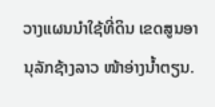ວາງແຜນນໍາໃຊ້ທີ່ດິນ ເຂດສູນອານຸລັກຊ້າງລາວ ໜ້າອ່າງນໍ້າຕຽນ.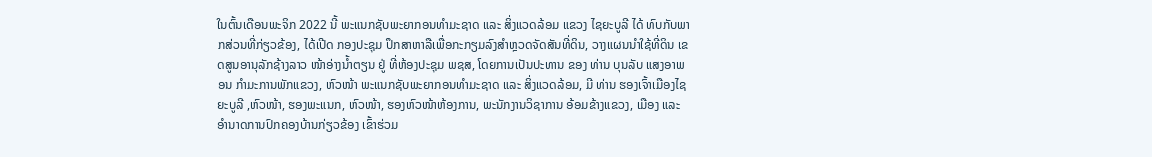ໃນຕົ້ນເດືອນພະຈິກ 2022 ນີ້ ພະແນກຊັບພະຍາກອນທໍາມະຊາດ ແລະ ສິ່ງແວດລ້ອມ ແຂວງ ໄຊຍະບູລີ ໄດ້ ທົບກັບພາກສ່ວນທີ່ກ່ຽວຂ້ອງ, ໄດ້ເປີດ ກອງປະຊຸມ ປຶກສາຫາລືເພື່ອກະກຽມລົງສໍາຫຼວດຈັດສັນທີ່ດິນ, ວາງແຜນນໍາໃຊ້ທີ່ດິນ ເຂດສູນອານຸລັກຊ້າງລາວ ໜ້າອ່າງນໍ້າຕຽນ ຢູ່ ທີ່ຫ້ອງປະຊຸມ ພຊສ, ໂດຍການເປັນປະທານ ຂອງ ທ່ານ ບຸນລັບ ແສງອາພອນ ກໍາມະການພັກແຂວງ, ຫົວໜ້າ ພະແນກຊັບພະຍາກອນທໍາມະຊາດ ແລະ ສິ່ງແວດລ້ອມ, ມີ ທ່ານ ຮອງເຈົ້າເມືອງໄຊຍະບູລີ ,ຫົວໜ້າ, ຮອງພະແນກ, ຫົວໜ້າ, ຮອງຫົວໜ້າຫ້ອງການ, ພະນັກງານວິຊາການ ອ້ອມຂ້າງແຂວງ, ເມືອງ ແລະ ອຳນາດການປົກຄອງບ້ານກ່ຽວຂ້ອງ ເຂົ້າຮ່ວມ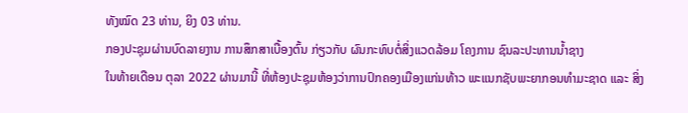ທັງໝົດ 23 ທ່ານ, ຍິງ 03 ທ່ານ.
ກອງປະຊຸມຜ່ານບົດລາຍງານ ການສຶກສາເບື້ອງຕົ້ນ ກ່ຽວກັບ ຜົນກະທົບຕໍ່ສິ່ງແວດລ້ອມ ໂຄງການ ຊົນລະປະທານນ້ຳຊາງ
ໃນທ້າຍເດືອນ ຕຸລາ 2022 ຜ່ານມານີ້ ທີ່ຫ້ອງປະຊຸມຫ້ອງວ່າການປົກຄອງເມືອງແກ່ນທ້າວ ພະແນກຊັບພະຍາກອນທຳມະຊາດ ແລະ ສິ່ງ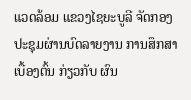ແວດລ້ອມ ແຂວງໄຊຍະບູລີ ຈັດກອງປະຊຸມຜ່ານບົດລາຍງານ ການສຶກສາເບື້ອງຕົ້ນ ກ່ຽວກັບ ຜົນ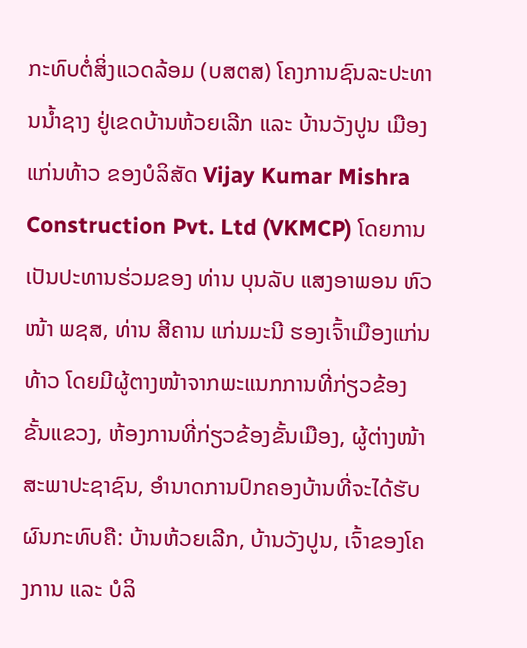ກະທົບຕໍ່ສິ່ງແວດລ້ອມ (ບສຕສ) ໂຄງການຊົນລະປະທານນໍ້າຊາງ ຢູ່ເຂດບ້ານຫ້ວຍເລີກ ແລະ ບ້ານວັງປູນ ເມືອງແກ່ນທ້າວ ຂອງບໍລິສັດ Vijay Kumar Mishra Construction Pvt. Ltd (VKMCP) ໂດຍການເປັນປະທານຮ່ວມຂອງ ທ່ານ ບຸນລັບ ແສງອາພອນ ຫົວໜ້າ ພຊສ, ທ່ານ ສີຄານ ແກ່ນມະນີ ຮອງເຈົ້າເມືອງແກ່ນທ້າວ ໂດຍມີຜູ້ຕາງໜ້າຈາກພະແນກການທີ່ກ່ຽວຂ້ອງຂັ້ນແຂວງ, ຫ້ອງການທີ່ກ່ຽວຂ້ອງຂັ້ນເມືອງ, ຜູ້ຕ່າງໜ້າສະພາປະຊາຊົນ, ອຳນາດການປົກຄອງບ້ານທີ່ຈະໄດ້ຮັບຜົນກະທົບຄື: ບ້ານຫ້ວຍເລີກ, ບ້ານວັງປູນ, ເຈົ້າຂອງໂຄງການ ແລະ ບໍລິ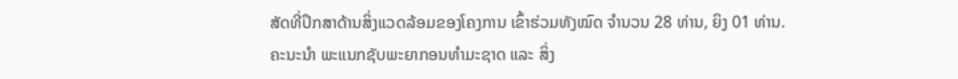ສັດທີ່ປຶກສາດ້ານສິ່ງແວດລ້ອມຂອງໂຄງການ ເຂົ້າຮ່ວມທັງໝົດ ຈໍານວນ 28 ທ່ານ, ຍິງ 01 ທ່ານ.
ຄະນະນຳ ພະແນກຊັບພະຍາກອນທໍາມະຊາດ ແລະ ສິ່ງ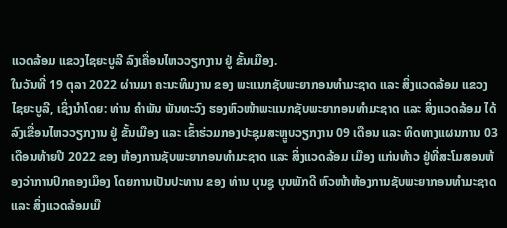ແວດລ້ອມ ແຂວງໄຊຍະບູລີ ລົງເຄື່ອນໄຫວວຽກງານ ຢູ່ ຂັ້ນເມືອງ.
ໃນວັນທີ່ 19 ຕຸລາ 2022 ຜ່ານມາ ຄະນະທິມງານ ຂອງ ພະແນກຊັບພະຍາກອນທໍາມະຊາດ ແລະ ສິ່ງແວດລ້ອມ ແຂວງໄຊຍະບູລີ, ເຊິ່ງນຳໂດຍ: ທ່ານ ຄຳພັນ ພັນທະວົງ ຮອງຫົວໜ້າພະແນກຊັບພະຍາກອນທໍາມະຊາດ ແລະ ສິ່ງແວດລ້ອມ ໄດ້ລົງເຂື່ອນໄຫວວຽກງານ ຢູ່ ຂັ້ນເມືອງ ແລະ ເຂົ້າຮ່ວມກອງປະຊຸມສະຫຼູບວຽກງານ 09 ເດືອນ ແລະ ທິດທາງແຜນການ 03 ເດືອນທ້າຍປີ 2022 ຂອງ ຫ້ອງການຊັບພະຍາກອນທໍາມະຊາດ ແລະ ສິ່ງແວດລ້ອມ ເມືອງ ແກ່ນທ້າວ ຢູ່ທີ່ສະໂມສອນຫ້ອງວ່າການປົກຄອງເມຶອງ ໂດຍການເປັນປະທານ ຂອງ ທ່ານ ບຸນຊູ ບຸນພັກດີ ຫົວໜ້າຫ້ອງການຊັບພະຍາກອນທໍາມະຊາດ ແລະ ສິ່ງແວດລ້ອມເມື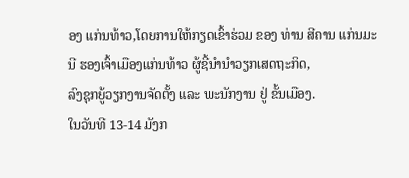ອງ ແກ່ນທ້າວ,ໂດຍການໃຫ້ກຽດເຂົ້າຮ່ວມ ຂອງ ທ່ານ ສີຄານ ແກ່ນມະນີ ຮອງເຈົ້າເມືອງແກ່ນທ້າວ ຜູ້ຊີ້ນຳນຳວຽກເສດຖະກິດ,
ລົງຊຸກຍູ້ວຽກງານຈັດຕັ້ງ ແລະ ພະນັກງານ ຢູ່ ຂັ້ນເມືອງ.
ໃນວັນທີ 13-14 ມັງກ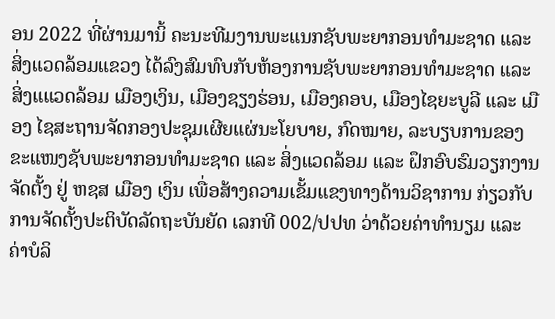ອນ 2022 ທີ່ຜ່ານມານິ້ ຄະນະທີມງານພະແນກຊັບພະຍາກອນທໍາມະຊາດ ແລະ ສິ່ງແວດລ້ອມແຂວງ ໄດ້ລົງສົມທົບກັບຫ້ອງການຊັບພະຍາກອນທໍາມະຊາດ ແລະ ສິ່ງແແວດລ້ອມ ເມືອງເງິນ, ເມືອງຊຽງຮ່ອນ, ເມືອງຄອບ, ເມືອງໄຊຍະບູລີ ແລະ ເມືອງ ໄຊສະຖານຈັດກອງປະຊຸມເຜີຍແຜ່ນະໂຍບາຍ, ກົດໝາຍ, ລະບຽບການຂອງຂະແໜງຊັບພະຍາກອນທໍາມະຊາດ ແລະ ສິ່ງແວດລ້ອມ ແລະ ຝຶກອົບຮົມວຽກງານຈັດຕັ້ງ ຢູ່ ຫຊສ ເມືອງ ເງິນ ເພື່ອສ້າງຄວາມເຂັ້ມແຂງທາງດ້ານວິຊາການ ກ່ຽວກັບ ການຈັດຕັ້ງປະຕິບັດລັດຖະບັນຍັດ ເລກທີ 002/ປປທ ວ່າດ້ວຍຄ່າທຳນຽມ ແລະ ຄ່າບໍລິ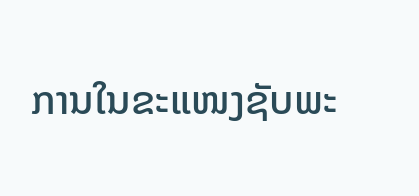ການໃນຂະແໜງຊັບພະ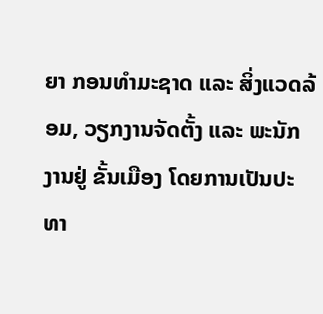ຍາ ກອນທໍາມະຊາດ ແລະ ສິ່ງແວດລ້ອມ, ວຽກງານຈັດຕັ້ງ ແລະ ພະນັກງານຢູ່ ຂັ້ນເມືອງ ໂດຍການເປັນປະທາ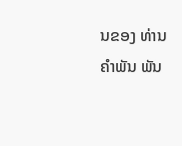ນຂອງ ທ່ານ ຄໍາພັນ ພັນ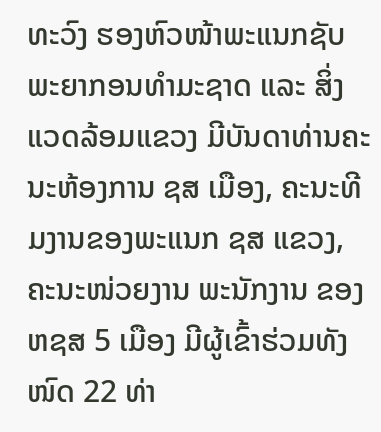ທະວົງ ຮອງຫົວໜ້າພະແນກຊັບພະຍາກອນທໍາມະຊາດ ແລະ ສິ່ງແວດລ້ອມແຂວງ ມີບັນດາທ່ານຄະນະຫ້ອງການ ຊສ ເມືອງ, ຄະນະທີມງານຂອງພະແນກ ຊສ ແຂວງ, ຄະນະໜ່ວຍງານ ພະນັກງານ ຂອງ ຫຊສ 5 ເມືອງ ມີຜູ້ເຂົ້າຮ່ວມທັງໜົດ 22 ທ່າ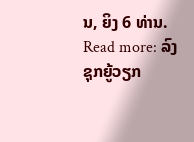ນ, ຍິງ 6 ທ່ານ.
Read more: ລົງຊຸກຍູ້ວຽກ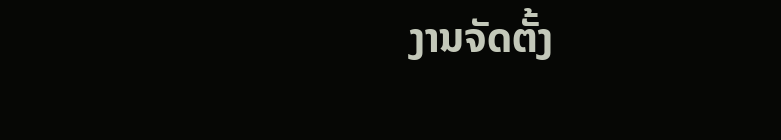ງານຈັດຕັ້ງ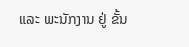ແລະ ພະນັກງານ ຢູ່ ຂັ້ນ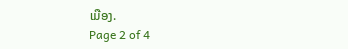ເມືອງ.
Page 2 of 4